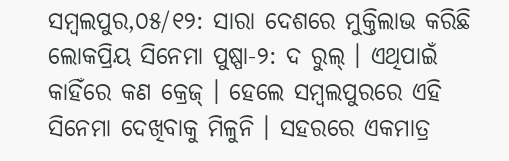ସମ୍ବଲପୁର,୦୫/୧୨: ସାରା ଦେଶରେ ମୁକ୍ତିଲାଭ କରିଛି ଲୋକପ୍ରିୟ ସିନେମା ପୁଷ୍ପା-୨: ଦ ରୁଲ୍ । ଏଥିପାଇଁ କାହିଁରେ କଣ କ୍ରେଜ୍ । ହେଲେ ସମ୍ବଲପୁରରେ ଏହି ସିନେମା ଦେଖିବାକୁ ମିଳୁନି । ସହରରେ ଏକମାତ୍ର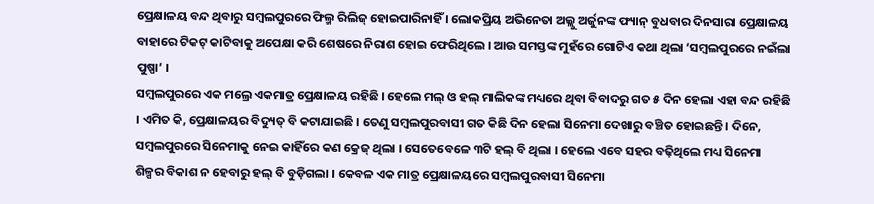ପ୍ରେକ୍ଷାଳୟ ବନ୍ଦ ଥିବାରୁ ସମ୍ବଲପୁରରେ ଫିଲ୍ମ ରିଲିଜ୍ ହୋଇପାରିନାହିଁ । ଲୋକପ୍ରିୟ ଅଭିନେତା ଅଲ୍ଲୁ ଅର୍ଜୁନଙ୍କ ଫ୍ୟାନ୍ ବୁଧବାର ଦିନସାରା ପ୍ରେକ୍ଷାଳୟ ବାହାରେ ଟିକଟ୍ କାଟିବାକୁ ଅପେକ୍ଷା କରି ଶେଷରେ ନିରାଶ ହୋଇ ଫେରିଥିଲେ । ଆଉ ସମସ୍ତଙ୍କ ମୁହଁରେ ଗୋଟିଏ କଥା ଥିଲା ‘ସମ୍ବଲପୁରରେ ନଇଁଲା ପୁଷ୍ପା’ ।
ସମ୍ବଲପୁରରେ ଏକ ମଲ୍ରେ ଏକମାତ୍ର ପ୍ରେକ୍ଷାଳୟ ରହିଛି । ହେଲେ ମଲ୍ ଓ ହଲ୍ ମାଲିକଙ୍କ ମଧ୍ୟରେ ଥିବା ବିବାଦରୁ ଗତ ୫ ଦିନ ହେଲା ଏହା ବନ୍ଦ ରହିଛି । ଏମିତ କି, ପ୍ରେକ୍ଷାଳୟର ବିଦ୍ୟୁତ୍ ବି କଟାଯାଇଛି । ତେଣୁ ସମ୍ବଲପୁରବାସୀ ଗତ କିଛି ଦିନ ହେଲା ସିନେମା ଦେଖାରୁ ବଞ୍ଚିତ ହୋଇଛନ୍ତି । ଦିନେ, ସମ୍ବଲପୁରରେ ସିନେମାକୁ ନେଇ କାହିଁରେ କଣ କ୍ରେଜ୍ ଥିଲା । ସେତେବେଳେ ୩ଟି ହଲ୍ ବି ଥିଲା । ହେଲେ ଏବେ ସହର ବଢ଼ିଥିଲେ ମଧ୍ୟ ସିନେମା ଶିଳ୍ପର ବିକାଶ ନ ହେବାରୁ ହଲ୍ ବି ବୁଡ଼ିଗଲା । କେବଳ ଏକ ମାତ୍ର ପ୍ରେକ୍ଷାଳୟରେ ସମ୍ବଲପୁରବାସୀ ସିନେମା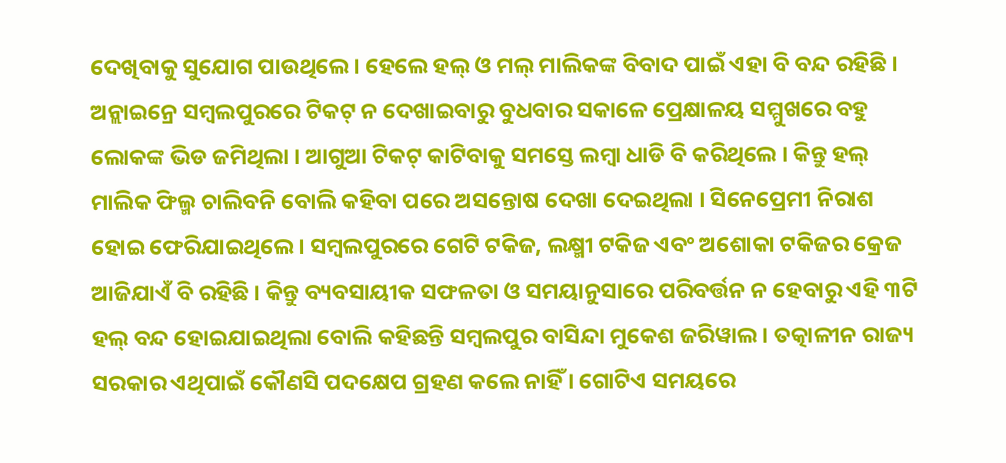ଦେଖିବାକୁ ସୁଯୋଗ ପାଉଥିଲେ । ହେଲେ ହଲ୍ ଓ ମଲ୍ ମାଲିକଙ୍କ ବିବାଦ ପାଇଁ ଏହା ବି ବନ୍ଦ ରହିଛି ।
ଅନ୍ଲାଇନ୍ରେ ସମ୍ବଲପୁରରେ ଟିକଟ୍ ନ ଦେଖାଇବାରୁ ବୁଧବାର ସକାଳେ ପ୍ରେକ୍ଷାଳୟ ସମ୍ମୁଖରେ ବହୁ ଲୋକଙ୍କ ଭିଡ ଜମିଥିଲା । ଆଗୁଆ ଟିକଟ୍ କାଟିବାକୁ ସମସ୍ତେ ଲମ୍ବା ଧାଡି ବି କରିଥିଲେ । କିନ୍ତୁ ହଲ୍ ମାଲିକ ଫିଲ୍ମ ଚାଲିବନି ବୋଲି କହିବା ପରେ ଅସନ୍ତୋଷ ଦେଖା ଦେଇଥିଲା । ସିନେପ୍ରେମୀ ନିରାଶ ହୋଇ ଫେରିଯାଇଥିଲେ । ସମ୍ବଲପୁରରେ ଗେଟି ଟକିଜ, ଲକ୍ଷ୍ମୀ ଟକିଜ ଏବଂ ଅଶୋକା ଟକିଜର କ୍ରେଜ ଆଜିଯାଏଁ ବି ରହିଛି । କିନ୍ତୁ ବ୍ୟବସାୟୀକ ସଫଳତା ଓ ସମୟାନୁସାରେ ପରିବର୍ତ୍ତନ ନ ହେବାରୁ ଏହି ୩ଟି ହଲ୍ ବନ୍ଦ ହୋଇଯାଇଥିଲା ବୋଲି କହିଛନ୍ତି ସମ୍ବଲପୁର ବାସିନ୍ଦା ମୁକେଶ ଜରିୱାଲ । ତତ୍କାଳୀନ ରାଜ୍ୟ ସରକାର ଏଥିପାଇଁ କୌଣସି ପଦକ୍ଷେପ ଗ୍ରହଣ କଲେ ନାହିଁ । ଗୋଟିଏ ସମୟରେ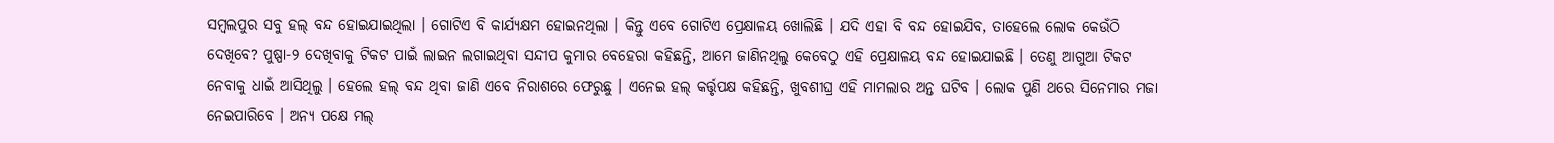ସମ୍ବଲପୁର ସବୁ ହଲ୍ ବନ୍ଦ ହୋଇଯାଇଥିଲା । ଗୋଟିଏ ବି କାର୍ଯ୍ୟକ୍ଷମ ହୋଇନଥିଲା । କିନ୍ତୁ ଏବେ ଗୋଟିଏ ପ୍ରେକ୍ଷାଳୟ ଖୋଲିଛି । ଯଦି ଏହା ବି ବନ୍ଦ ହୋଇଯିବ, ତାହେଲେ ଲୋକ କେଉଁଠି ଦେଖିବେ? ପୁଷ୍ପା-୨ ଦେଖିବାକୁ ଟିକଟ ପାଇଁ ଲାଇନ ଲଗାଇଥିବା ସନ୍ଦୀପ କୁମାର ବେହେରା କହିଛନ୍ତି, ଆମେ ଜାଣିନଥିଲୁ କେବେଠୁ ଏହି ପ୍ରେକ୍ଷାଳୟ ବନ୍ଦ ହୋଇଯାଇଛି । ତେଣୁ ଆଗୁଆ ଟିକଟ ନେବାକୁ ଧାଇଁ ଆସିଥିଲୁ । ହେଲେ ହଲ୍ ବନ୍ଦ ଥିବା ଜାଣି ଏବେ ନିରାଶରେ ଫେରୁଛୁ । ଏନେଇ ହଲ୍ କର୍ତ୍ତୃପକ୍ଷ କହିଛନ୍ତି, ଖୁବଶୀଘ୍ର ଏହି ମାମଲାର ଅନ୍ତ ଘଟିବ । ଲୋକ ପୁଣି ଥରେ ସିନେମାର ମଜା ନେଇପାରିବେ । ଅନ୍ୟ ପକ୍ଷେ ମଲ୍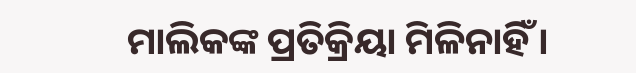ମାଲିକଙ୍କ ପ୍ରତିକ୍ରିୟା ମିଳିନାହିଁ ।